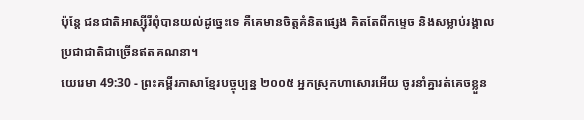ប៉ុន្តែ ជនជាតិអាស្ស៊ីរីពុំបានយល់ដូច្នេះទេ គឺគេមានចិត្តគំនិតផ្សេង គិតតែពីកម្ទេច និងសម្លាប់រង្គាលប្រជាជាតិជាច្រើនឥតគណនា។
យេរេមា 49:30 - ព្រះគម្ពីរភាសាខ្មែរបច្ចុប្បន្ន ២០០៥ អ្នកស្រុកហាសោរអើយ ចូរនាំគ្នារត់គេចខ្លួន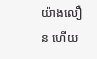យ៉ាងលឿន ហើយ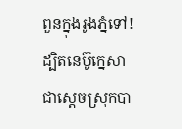ពួនក្នុងរូងភ្នំទៅ! ដ្បិតនេប៊ូក្នេសា ជាស្ដេចស្រុកបា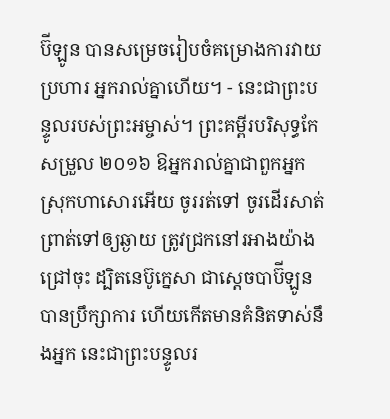ប៊ីឡូន បានសម្រេចរៀបចំគម្រោងការវាយប្រហារ អ្នករាល់គ្នាហើយ។ - នេះជាព្រះបន្ទូលរបស់ព្រះអម្ចាស់។ ព្រះគម្ពីរបរិសុទ្ធកែសម្រួល ២០១៦ ឱអ្នករាល់គ្នាជាពួកអ្នកស្រុកហាសោរអើយ ចូររត់ទៅ ចូរដើរសាត់ព្រាត់ទៅឲ្យឆ្ងាយ ត្រូវជ្រកនៅរអាងយ៉ាងជ្រៅចុះ ដ្បិតនេប៊ូក្នេសា ជាស្តេចបាប៊ីឡូនបានប្រឹក្សាការ ហើយកើតមានគំនិតទាស់នឹងអ្នក នេះជាព្រះបន្ទូលរ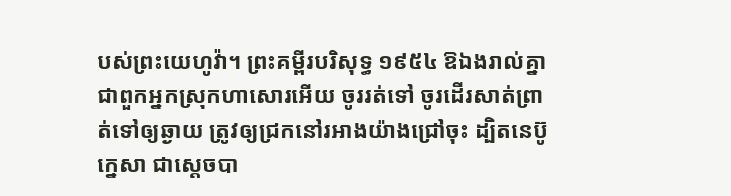បស់ព្រះយេហូវ៉ា។ ព្រះគម្ពីរបរិសុទ្ធ ១៩៥៤ ឱឯងរាល់គ្នាជាពួកអ្នកស្រុកហាសោរអើយ ចូររត់ទៅ ចូរដើរសាត់ព្រាត់ទៅឲ្យឆ្ងាយ ត្រូវឲ្យជ្រកនៅរអាងយ៉ាងជ្រៅចុះ ដ្បិតនេប៊ូក្នេសា ជាស្តេចបា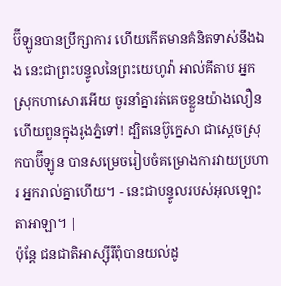ប៊ីឡូនបានប្រឹក្សាការ ហើយកើតមានគំនិតទាស់នឹងឯង នេះជាព្រះបន្ទូលនៃព្រះយេហូវ៉ា អាល់គីតាប អ្នកស្រុកហាសោរអើយ ចូរនាំគ្នារត់គេចខ្លួនយ៉ាងលឿន ហើយពួនក្នុងរូងភ្នំទៅ! ដ្បិតនេប៊ូក្នេសា ជាស្ដេចស្រុកបាប៊ីឡូន បានសម្រេចរៀបចំគម្រោងការវាយប្រហារ អ្នករាល់គ្នាហើយ។ - នេះជាបន្ទូលរបស់អុលឡោះតាអាឡា។ |
ប៉ុន្តែ ជនជាតិអាស្ស៊ីរីពុំបានយល់ដូ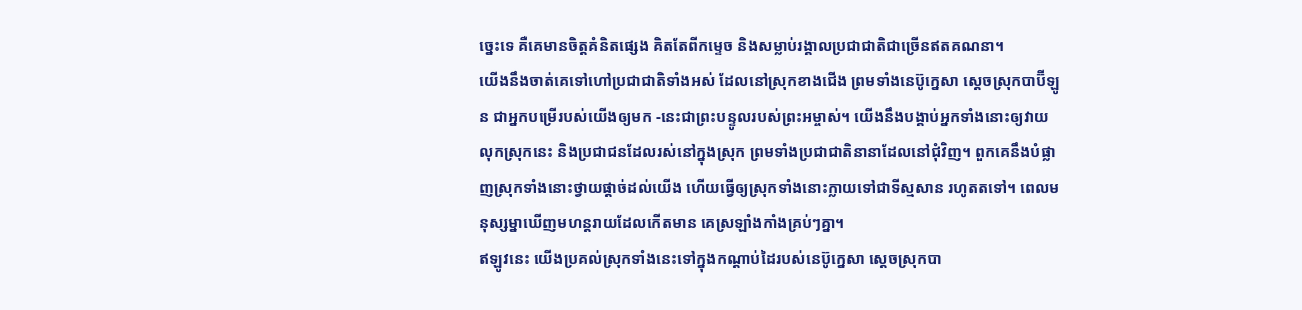ច្នេះទេ គឺគេមានចិត្តគំនិតផ្សេង គិតតែពីកម្ទេច និងសម្លាប់រង្គាលប្រជាជាតិជាច្រើនឥតគណនា។
យើងនឹងចាត់គេទៅហៅប្រជាជាតិទាំងអស់ ដែលនៅស្រុកខាងជើង ព្រមទាំងនេប៊ូក្នេសា ស្ដេចស្រុកបាប៊ីឡូន ជាអ្នកបម្រើរបស់យើងឲ្យមក -នេះជាព្រះបន្ទូលរបស់ព្រះអម្ចាស់។ យើងនឹងបង្គាប់អ្នកទាំងនោះឲ្យវាយលុកស្រុកនេះ និងប្រជាជនដែលរស់នៅក្នុងស្រុក ព្រមទាំងប្រជាជាតិនានាដែលនៅជុំវិញ។ ពួកគេនឹងបំផ្លាញស្រុកទាំងនោះថ្វាយផ្ដាច់ដល់យើង ហើយធ្វើឲ្យស្រុកទាំងនោះក្លាយទៅជាទីស្មសាន រហូតតទៅ។ ពេលមនុស្សម្នាឃើញមហន្តរាយដែលកើតមាន គេស្រឡាំងកាំងគ្រប់ៗគ្នា។
ឥឡូវនេះ យើងប្រគល់ស្រុកទាំងនេះទៅក្នុងកណ្ដាប់ដៃរបស់នេប៊ូក្នេសា ស្ដេចស្រុកបា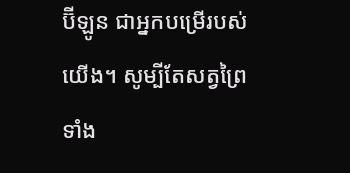ប៊ីឡូន ជាអ្នកបម្រើរបស់យើង។ សូម្បីតែសត្វព្រៃទាំង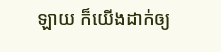ឡាយ ក៏យើងដាក់ឲ្យ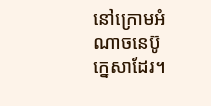នៅក្រោមអំណាចនេប៊ូក្នេសាដែរ។